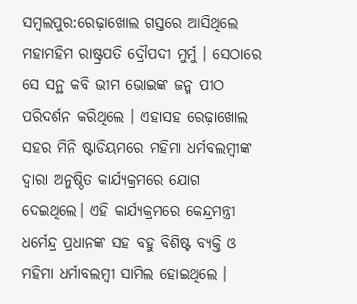ସମ୍ବଲପୁର:ରେଢ଼ାଖୋଲ ଗସ୍ତରେ ଆସିଥିଲେ ମହାମହିମ ରାଷ୍ଟ୍ରପତି ଦ୍ରୌପଦୀ ମୁର୍ମୁ । ସେଠାରେ ସେ ସନ୍ଥ କବି ଭୀମ ଭୋଇଙ୍କ ଜନ୍ମ ପୀଠ ପରିଦର୍ଶନ କରିଥିଲେ । ଏହାସହ ରେଢ଼ାଖୋଲ ସହର ମିନି ଷ୍ଟାଡିୟମରେ ମହିମା ଧର୍ମବଲମ୍ବୀଙ୍କ ଦ୍ୱାରା ଅନୁଷ୍ଠିତ କାର୍ଯ୍ୟକ୍ରମରେ ଯୋଗ ଦେଇଥିଲେ। ଏହି କାର୍ଯ୍ୟକ୍ରମରେ କେନ୍ଦ୍ରମନ୍ତ୍ରୀ ଧର୍ମେନ୍ଦ୍ର ପ୍ରଧାନଙ୍କ ସହ ବହୁ ବିଶିଷ୍ଟ ବ୍ୟକ୍ତି ଓ ମହିମା ଧର୍ମାବଲମ୍ବୀ ସାମିଲ ହୋଇଥିଲେ ।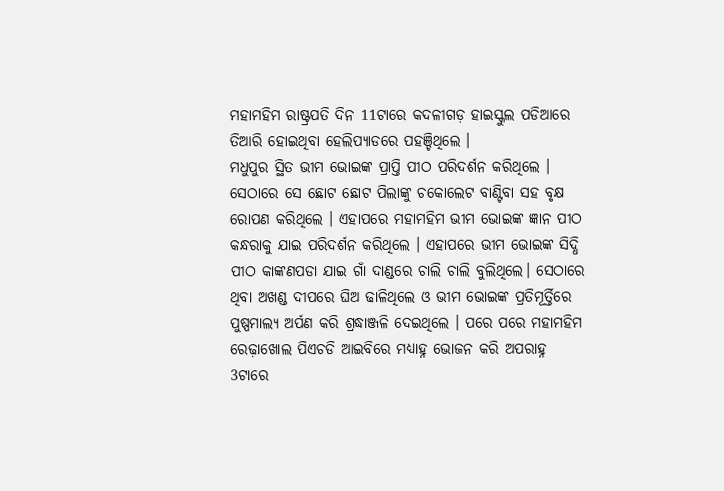ମହାମହିମ ରାଷ୍ଟ୍ରପତି ଦିନ 11ଟାରେ କଦଳୀଗଡ଼ ହାଇସ୍କୁଲ ପଡିଆରେ ତିଆରି ହୋଇଥିବା ହେଲିପ୍ୟାଡରେ ପହଞ୍ଚିଥିଲେ ।
ମଧୁପୁର ସ୍ଥିତ ଭୀମ ଭୋଇଙ୍କ ପ୍ରାପ୍ତି ପୀଠ ପରିଦର୍ଶନ କରିଥିଲେ । ସେଠାରେ ସେ ଛୋଟ ଛୋଟ ପିଲାଙ୍କୁ ଚକୋଲେଟ ବାଣ୍ଟିବା ସହ ବୃକ୍ଷ ରୋପଣ କରିଥିଲେ । ଏହାପରେ ମହାମହିମ ଭୀମ ଭୋଇଙ୍କ ଜ୍ଞାନ ପୀଠ କନ୍ଧରାକୁ ଯାଇ ପରିଦର୍ଶନ କରିଥିଲେ । ଏହାପରେ ଭୀମ ଭୋଇଙ୍କ ସିଦ୍ଧି ପୀଠ କାଙ୍କଣପଡା ଯାଇ ଗାଁ ଦାଣ୍ଡରେ ଚାଲି ଚାଲି ବୁଲିଥିଲେ। ସେଠାରେ ଥିବା ଅଖଣ୍ଡ ଦୀପରେ ଘିଅ ଢାଳିଥିଲେ ଓ ଭୀମ ଭୋଇଙ୍କ ପ୍ରତିମୂର୍ତ୍ତିରେ ପୁଷ୍ପମାଲ୍ୟ ଅର୍ପଣ କରି ଶ୍ରଦ୍ଧାଞ୍ଜଳି ଦେଇଥିଲେ । ପରେ ପରେ ମହାମହିମ ରେଢ଼ାଖୋଲ ପିଏଚଡି ଆଇବିରେ ମଧ୍ୟାହ୍ନ ଭୋଜନ କରି ଅପରାହ୍ନ 3ଟାରେ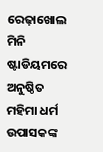ରେଢ଼ାଖୋଲ ମିନି ଷ୍ଟାଡିୟମରେ ଅନୁଷ୍ଠିତ ମହିମା ଧର୍ମ ଉପାସକଙ୍କ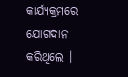କାର୍ଯ୍ୟକ୍ରମରେ ଯୋଗଦାନ କରିଥିଲେ ।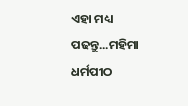ଏହା ମଧ୍ୟ ପଢନ୍ତୁ...ମହିମା ଧର୍ମପୀଠ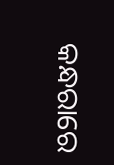କନ୍ଧରାରେ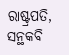ରାଷ୍ଟ୍ରପତି, ସନ୍ଥକବି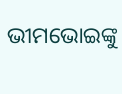ଭୀମଭୋଇଙ୍କୁ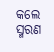କଲେ ସ୍ମରଣ